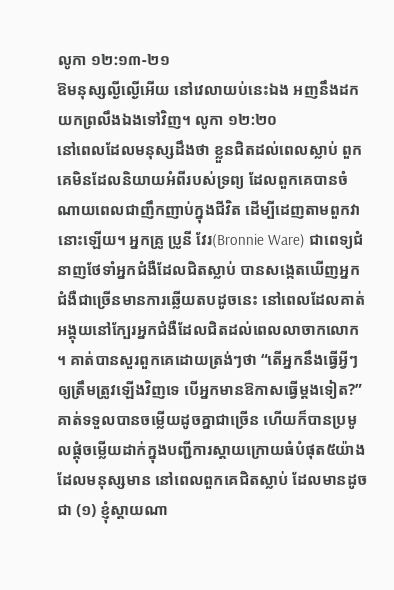លូកា ១២:១៣-២១
ឱមនុស្សល្ងីល្ងើអើយ នៅវេលាយប់នេះឯង អញនឹងដកយកព្រលឹងឯងទៅវិញ។ លូកា ១២:២០
នៅពេលដែលមនុស្សដឹងថា ខ្លួនជិតដល់ពេលស្លាប់ ពួកគេមិនដែលនិយាយអំពីរបស់ទ្រព្យ ដែលពួកគេបានចំណាយពេលជាញឹកញាប់ក្នុងជីវិត ដើម្បីដេញតាមពួកវានោះឡើយ។ អ្នកគ្រូ ប្រូនី វែរ(Bronnie Ware) ជាពេទ្យជំនាញថែទាំអ្នកជំងឺដែលជិតស្លាប់ បានសង្កេតឃើញអ្នកជំងឺជាច្រើនមានការឆ្លើយតបដូចនេះ នៅពេលដែលគាត់អង្គុយនៅក្បែរអ្នកជំងឺដែលជិតដល់ពេលលាចាកលោក ។ គាត់បានសួរពួកគេដោយត្រង់ៗថា “តើអ្នកនឹងធ្វើអ្វីៗ ឲ្យត្រឹមត្រូវឡើងវិញទេ បើអ្នកមានឱកាសធ្វើម្តងទៀត?” គាត់ទទួលបានចម្លើយដូចគ្នាជាច្រើន ហើយក៏បានប្រមូលផ្តុំចម្លើយដាក់ក្នុងបញ្ជីការស្តាយក្រោយធំបំផុត៥យ៉ាង ដែលមនុស្សមាន នៅពេលពួកគេជិតស្លាប់ ដែលមានដូចជា (១) ខ្ញុំស្តាយណា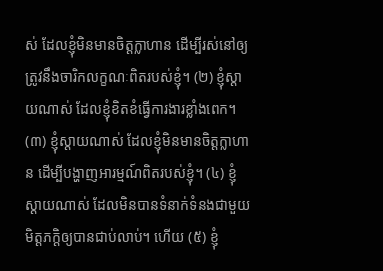ស់ ដែលខ្ញុំមិនមានចិត្តក្លាហាន ដើម្បីរស់នៅឲ្យត្រូវនឹងចារិកលក្ខណៈពិតរបស់ខ្ញុំ។ (២) ខ្ញុំស្តាយណាស់ ដែលខ្ញុំខិតខំធ្វើការងារខ្លាំងពេក។ (៣) ខ្ញុំស្តាយណាស់ ដែលខ្ញុំមិនមានចិត្តក្លាហាន ដើម្បីបង្ហាញអារម្មណ៍ពិតរបស់ខ្ញុំ។ (៤) ខ្ញុំស្តាយណាស់ ដែលមិនបានទំនាក់ទំនងជាមួយមិត្តភក្តិឲ្យបានជាប់លាប់។ ហើយ (៥) ខ្ញុំ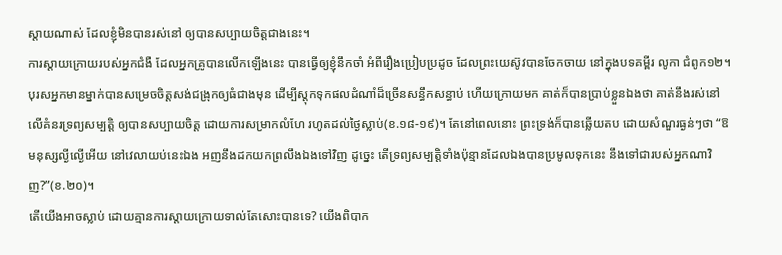ស្តាយណាស់ ដែលខ្ញុំមិនបានរស់នៅ ឲ្យបានសប្បាយចិត្តជាងនេះ។
ការស្តាយក្រោយរបស់អ្នកជំងឺ ដែលអ្នកគ្រូបានលើកឡើងនេះ បានធ្វើឲ្យខ្ញុំនឹកចាំ អំពីរឿងប្រៀបប្រដូច ដែលព្រះយេស៊ូវបានចែកចាយ នៅក្នុងបទគម្ពីរ លូកា ជំពូក១២។ បុរសអ្នកមានម្នាក់បានសម្រេចចិត្តសង់ជង្រុកឲ្យធំជាងមុន ដើម្បីស្តុកទុកផលដំណាំដ៏ច្រើនសន្ធឹកសន្ធាប់ ហើយក្រោយមក គាត់ក៏បានប្រាប់ខ្លួនឯងថា គាត់នឹងរស់នៅ លើគំនរទ្រព្យសម្បត្តិ ឲ្យបានសប្បាយចិត្ត ដោយការសម្រាកលំហែ រហូតដល់ថ្ងៃស្លាប់(ខ.១៨-១៩)។ តែនៅពេលនោះ ព្រះទ្រង់ក៏បានឆ្លើយតប ដោយសំណួរធ្ងន់ៗថា “ឱមនុស្សល្ងីល្ងើអើយ នៅវេលាយប់នេះឯង អញនឹងដកយកព្រលឹងឯងទៅវិញ ដូច្នេះ តើទ្រព្យសម្បត្តិទាំងប៉ុន្មានដែលឯងបានប្រមូលទុកនេះ នឹងទៅជារបស់អ្នកណាវិញ?”(ខ.២០)។
តើយើងអាចស្លាប់ ដោយគ្មានការស្តាយក្រោយទាល់តែសោះបានទេ? យើងពិបាក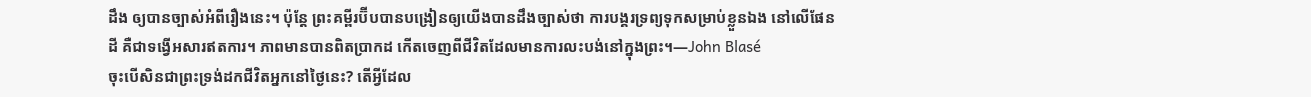ដឹង ឲ្យបានច្បាស់អំពីរឿងនេះ។ ប៉ុន្តែ ព្រះគម្ពីរប៊ីបបានបង្រៀនឲ្យយើងបានដឹងច្បាស់ថា ការបង្គរទ្រព្យទុកសម្រាប់ខ្លួនឯង នៅលើផែនដី គឺជាទង្វើអសារឥតការ។ ភាពមានបានពិតប្រាកដ កើតចេញពីជីវិតដែលមានការលះបង់នៅក្នុងព្រះ។—John Blasé
ចុះបើសិនជាព្រះទ្រង់ដកជីវិតអ្នកនៅថ្ងៃនេះ? តើអ្វីដែល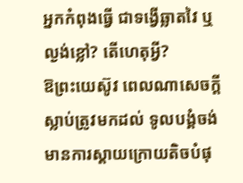អ្នកកំពុងធ្វើ ជាទង្វើឆ្លាតវៃ ឬល្ងង់ខ្លៅ? តើហេតុអ្វី?
ឱព្រះយេស៊ូវ ពេលណាសេចក្តីស្លាប់ត្រូវមកដល់ ទូលបង្គំចង់មានការស្តាយក្រោយតិចបំផុ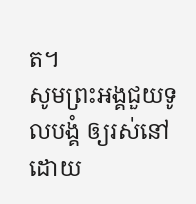ត។
សូមព្រះអង្គជួយទូលបង្គំ ឲ្យរស់នៅ ដោយ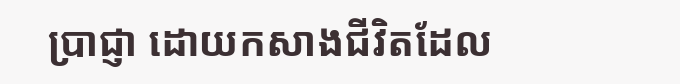ប្រាជ្ញា ដោយកសាងជីវិតដែល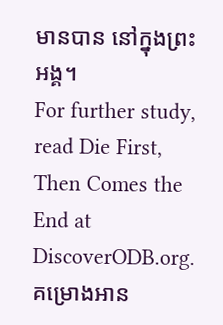មានបាន នៅក្នុងព្រះអង្គ។
For further study, read Die First, Then Comes the End at DiscoverODB.org.
គម្រោងអាន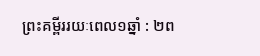ព្រះគម្ពីររយៈពេល១ឆ្នាំ : ២ព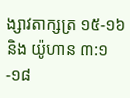ង្សាវតាក្សត្រ ១៥-១៦ និង យ៉ូហាន ៣:១-១៨